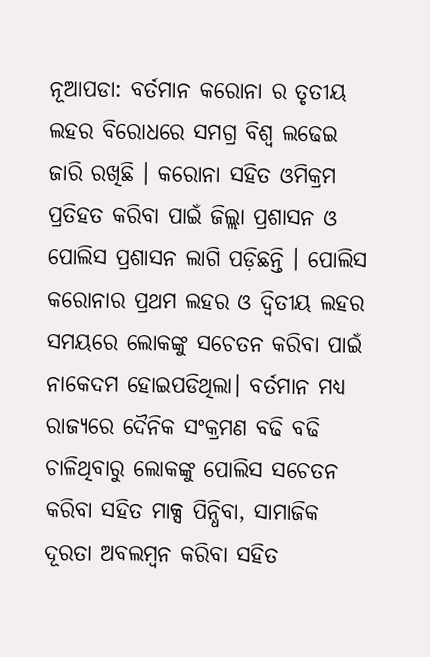ନୂଆପଡା: ବର୍ତମାନ କରୋନା ର ତୃତୀୟ ଲହର ବିରୋଧରେ ସମଗ୍ର ବିଶ୍ବ ଲଢେଇ ଜାରି ରଖିଛି । କରୋନା ସହିତ ଓମିକ୍ରମ ପ୍ରତିହତ କରିବା ପାଇଁ ଜିଲ୍ଲା ପ୍ରଶାସନ ଓ ପୋଲିସ ପ୍ରଶାସନ ଲାଗି ପଡ଼ିଛନ୍ତି । ପୋଲିସ କରୋନାର ପ୍ରଥମ ଲହର ଓ ଦ୍ଵିତୀୟ ଲହର ସମୟରେ ଲୋକଙ୍କୁ ସଚେତନ କରିବା ପାଇଁ ନାକେଦମ ହୋଇପଡିଥିଲା। ବର୍ତମାନ ମଧ୍ୟ ରାଜ୍ୟରେ ଦୈନିକ ସଂକ୍ରମଣ ବଢି ବଢି ଚାଳିଥିବାରୁ ଲୋକଙ୍କୁ ପୋଲିସ ସଚେତନ କରିବା ସହିତ ମାକ୍ସ ପିନ୍ଧିବା, ସାମାଜିକ ଦୂରତା ଅବଲମ୍ବନ କରିବା ସହିତ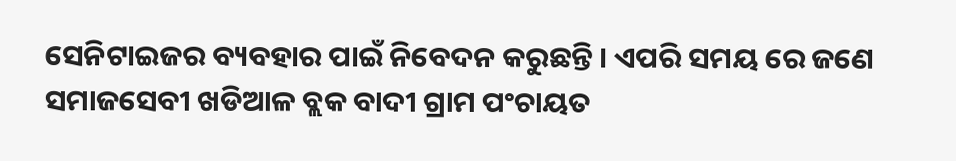ସେନିଟାଇଜର ବ୍ୟବହାର ପାଇଁ ନିବେଦନ କରୁଛନ୍ତି । ଏପରି ସମୟ ରେ ଜଣେ ସମାଜସେବୀ ଖଡିଆଳ ବ୍ଲକ ବାଦୀ ଗ୍ରାମ ପଂଚାୟତ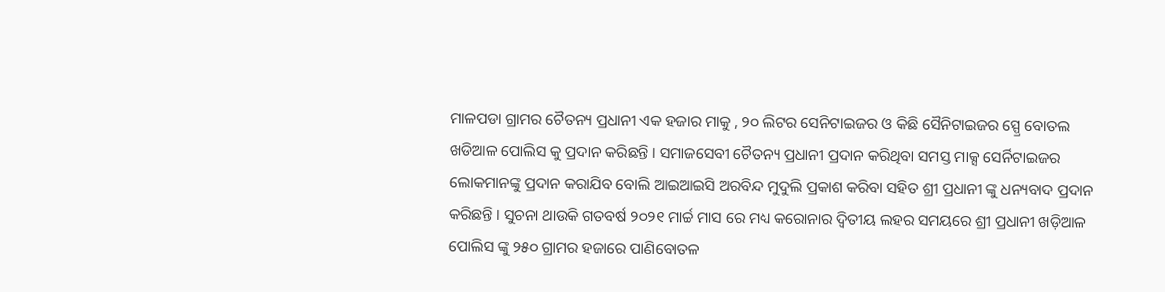ମାଳପଡା ଗ୍ରାମର ଚୈତନ୍ୟ ପ୍ରଧାନୀ ଏକ ହଜାର ମାକୁ , ୨୦ ଲିଟର ସେନିଟାଇଜର ଓ କିଛି ସୈନିଟାଇଜର ସ୍ପ୍ରେ ବୋତଲ ଖଡିଆଳ ପୋଲିସ କୁ ପ୍ରଦାନ କରିଛନ୍ତି । ସମାଜସେବୀ ଚୈତନ୍ୟ ପ୍ରଧାନୀ ପ୍ରଦାନ କରିଥିବା ସମସ୍ତ ମାକ୍ସ ସେର୍ନିଟାଇଜର ଲୋକମାନଙ୍କୁ ପ୍ରଦାନ କରାଯିବ ବୋଲି ଆଇଆଇସି ଅରବିନ୍ଦ ମୁଦୁଲି ପ୍ରକାଶ କରିବା ସହିତ ଶ୍ରୀ ପ୍ରଧାନୀ ଙ୍କୁ ଧନ୍ୟବାଦ ପ୍ରଦାନ କରିଛନ୍ତି । ସୁଚନା ଥାଉକି ଗତବର୍ଷ ୨୦୨୧ ମାର୍ଚ୍ଚ ମାସ ରେ ମଧ୍ୟ କରୋନାର ଦ୍ଵିତୀୟ ଲହର ସମୟରେ ଶ୍ରୀ ପ୍ରଧାନୀ ଖଡ଼ିଆଳ ପୋଲିସ ଙ୍କୁ ୨୫୦ ଗ୍ରାମର ହଜାରେ ପାଣିବୋତଳ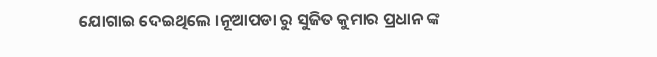ଯୋଗାଇ ଦେଇଥିଲେ ।ନୂଆପଡା ରୁ ସୁଜିତ କୁମାର ପ୍ରଧାନ ଙ୍କ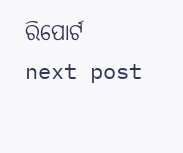ରିପୋର୍ଟ
next post